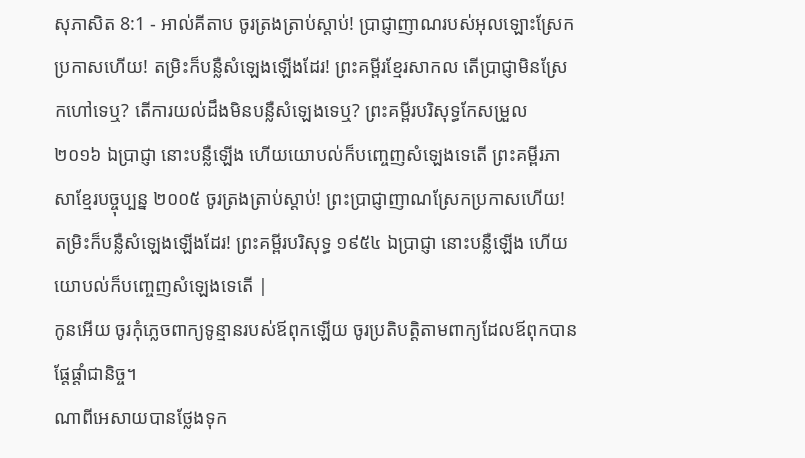សុភាសិត 8:1 - អាល់គីតាប ចូរត្រងត្រាប់ស្ដាប់! ប្រាជ្ញាញាណរបស់អុលឡោះស្រែកប្រកាសហើយ! តម្រិះក៏បន្លឺសំឡេងឡើងដែរ! ព្រះគម្ពីរខ្មែរសាកល តើប្រាជ្ញាមិនស្រែកហៅទេឬ? តើការយល់ដឹងមិនបន្លឺសំឡេងទេឬ? ព្រះគម្ពីរបរិសុទ្ធកែសម្រួល ២០១៦ ឯប្រាជ្ញា នោះបន្លឺឡើង ហើយយោបល់ក៏បញ្ចេញសំឡេងទេតើ ព្រះគម្ពីរភាសាខ្មែរបច្ចុប្បន្ន ២០០៥ ចូរត្រងត្រាប់ស្ដាប់! ព្រះប្រាជ្ញាញាណស្រែកប្រកាសហើយ! តម្រិះក៏បន្លឺសំឡេងឡើងដែរ! ព្រះគម្ពីរបរិសុទ្ធ ១៩៥៤ ឯប្រាជ្ញា នោះបន្លឺឡើង ហើយយោបល់ក៏បញ្ចេញសំឡេងទេតើ |
កូនអើយ ចូរកុំភ្លេចពាក្យទូន្មានរបស់ឪពុកឡើយ ចូរប្រតិបត្តិតាមពាក្យដែលឪពុកបានផ្ដែផ្ដាំជានិច្ច។
ណាពីអេសាយបានថ្លែងទុក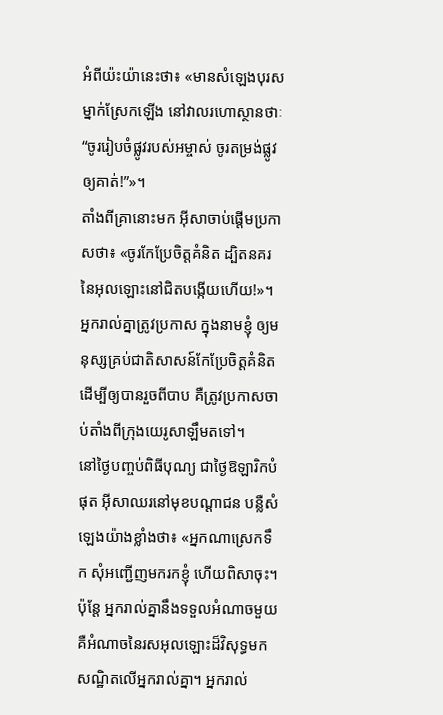អំពីយ៉ះយ៉ានេះថា៖ «មានសំឡេងបុរសម្នាក់ស្រែកឡើង នៅវាលរហោស្ថានថាៈ “ចូររៀបចំផ្លូវរបស់អម្ចាស់ ចូរតម្រង់ផ្លូវឲ្យគាត់!”»។
តាំងពីគ្រានោះមក អ៊ីសាចាប់ផ្ដើមប្រកាសថា៖ «ចូរកែប្រែចិត្ដគំនិត ដ្បិតនគរនៃអុលឡោះនៅជិតបង្កើយហើយ!»។
អ្នករាល់គ្នាត្រូវប្រកាស ក្នុងនាមខ្ញុំ ឲ្យមនុស្សគ្រប់ជាតិសាសន៍កែប្រែចិត្ដគំនិត ដើម្បីឲ្យបានរួចពីបាប គឺត្រូវប្រកាសចាប់តាំងពីក្រុងយេរូសាឡឹមតទៅ។
នៅថ្ងៃបញ្ចប់ពិធីបុណ្យ ជាថ្ងៃឱឡារិកបំផុត អ៊ីសាឈរនៅមុខបណ្ដាជន បន្លឺសំឡេងយ៉ាងខ្លាំងថា៖ «អ្នកណាស្រេកទឹក សុំអញ្ជើញមករកខ្ញុំ ហើយពិសាចុះ។
ប៉ុន្ដែ អ្នករាល់គ្នានឹងទទួលអំណាចមួយ គឺអំណាចនៃរសអុលឡោះដ៏វិសុទ្ធមកសណ្ឋិតលើអ្នករាល់គ្នា។ អ្នករាល់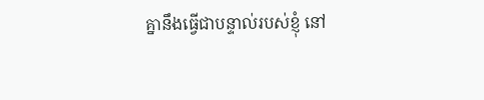គ្នានឹងធ្វើជាបន្ទាល់របស់ខ្ញុំ នៅ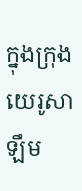ក្នុងក្រុងយេរូសាឡឹម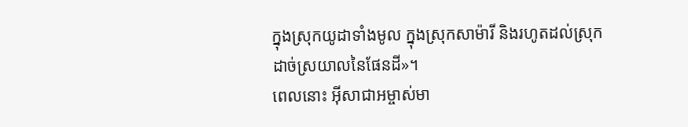ក្នុងស្រុកយូដាទាំងមូល ក្នុងស្រុកសាម៉ារី និងរហូតដល់ស្រុកដាច់ស្រយាលនៃផែនដី»។
ពេលនោះ អ៊ីសាជាអម្ចាស់មា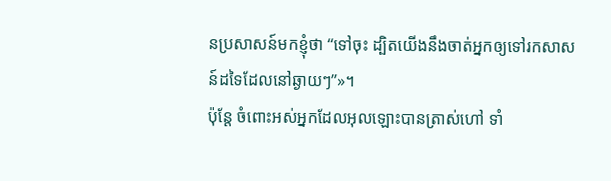នប្រសាសន៍មកខ្ញុំថា “ទៅចុះ ដ្បិតយើងនឹងចាត់អ្នកឲ្យទៅរកសាសន៍ដទៃដែលនៅឆ្ងាយៗ”»។
ប៉ុន្ដែ ចំពោះអស់អ្នកដែលអុលឡោះបានត្រាស់ហៅ ទាំ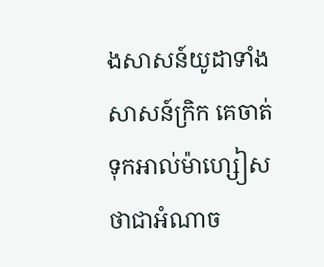ងសាសន៍យូដាទាំងសាសន៍ក្រិក គេចាត់ទុកអាល់ម៉ាហ្សៀសថាជាអំណាច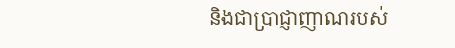និងជាប្រាជ្ញាញាណរបស់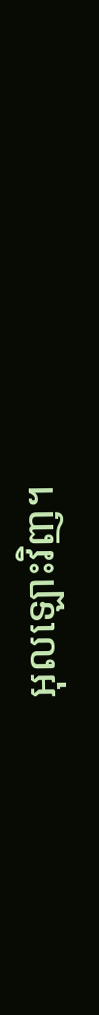អុលឡោះវិញ។